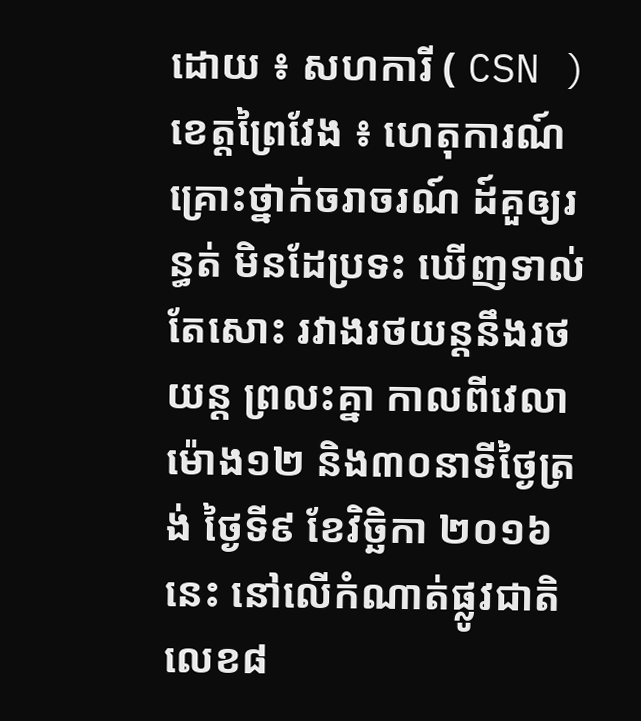ដោយ ៖ សហការី ( CSN )
ខេត្តព្រៃវែង ៖ ហេតុការណ៍ គ្រោះថ្នាក់ចរាចរណ៍ ដ៍គួឲ្យរន្ធត់ មិនដែប្រទះ ឃើញទាល់តែសោះ រវាងរថយន្តនឹងរថយន្ត ព្រលះគ្នា កាលពីវេលាម៉ោង១២ និង៣០នាទីថ្ងៃត្រង់ ថ្ងៃទី៩ ខែវិច្ឆិកា ២០១៦នេះ នៅលើកំណាត់ផ្លូវជាតិលេខ៨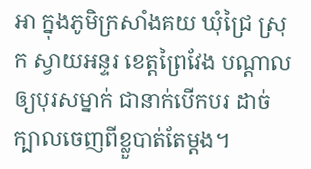អា ក្នុងភូមិក្រសាំងគយ ឃុំជ្រៃ ស្រុក ស្វាយអន្ទរ ខេត្តព្រៃវែង បណ្ដាលឲ្យបុរសម្នាក់ ជានាក់បើកបរ ដាច់ក្បាលចេញពីខ្លួបាត់តែម្ដង។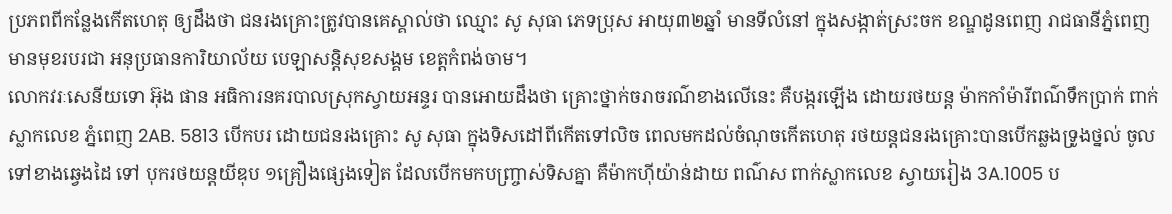ប្រភពពីកន្លែងកើតហេតុ ឲ្យដឹងថា ជនរងគ្រោះត្រូវបានគេស្គាល់ថា ឈ្មោះ សូ សុធា ភេទប្រុស អាយុ៣២ឆ្នាំ មានទីលំនៅ ក្នុងសង្កាត់ស្រះចក ខណ្ឌដូនពេញ រាជធានីភ្នំពេញ មានមុខរបរជា អនុប្រធានការិយាល័យ បេឡាសន្តិសុខសង្គម ខេត្តកំពង់ចាម។
លោកវរៈសេនីយទោ អ៊ុង ផាន អធិការនគរបាលស្រុកស្វាយអន្ទរ បានអោយដឹងថា គ្រោះថ្នាក់ចរាចរណ៌ខាងលើនេះ គឺបង្ករឡើង ដោយរថយន្ត ម៉ាកកាំម៉ារីពណ៌ទឹកប្រាក់ ពាក់ស្លាកលេខ ភ្នំពេញ 2AB. 5813 បើកបរ ដោយជនរងគ្រោះ សូ សុធា ក្នុងទិសដៅពីកើតទៅលិច ពេលមកដល់ចំណុចកើតហេតុ រថយន្តជនរងគ្រោះបានបើកឆ្លងទ្រូងថ្នល់ ចូលទៅខាងឆ្វេងដៃ ទៅ បុករថយន្តយីឌុប ១គ្រឿងផ្សេងទៀត ដែលបើកមកបញ្ច្រាស់ទិសគ្នា គឺម៉ាកហ៊ីយ៉ាន់ដាយ ពណ៌ស ពាក់ស្លាកលេខ ស្វាយរៀង 3A.1005 ប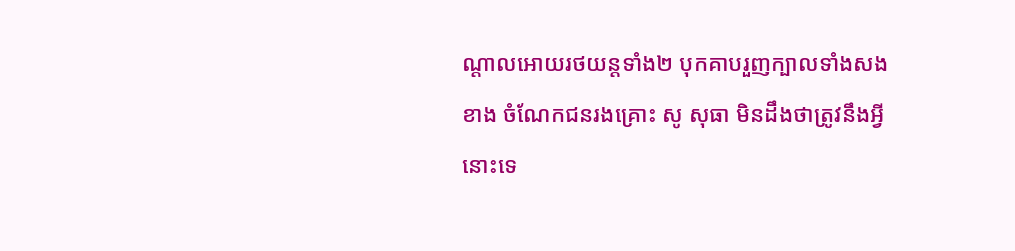ណ្តាលអោយរថយន្តទាំង២ បុកគាបរួញក្បាលទាំងសងខាង ចំណែកជនរងគ្រោះ សូ សុធា មិនដឹងថាត្រូវនឹងអ្វីនោះទេ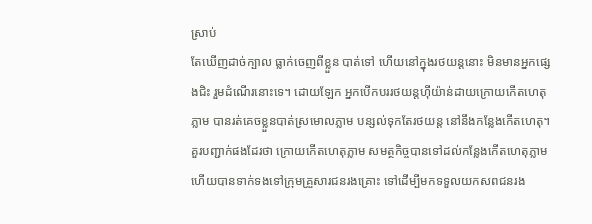ស្រាប់
តែឃើញដាច់ក្បាល ធ្លាក់ចេញពីខ្លួន បាត់ទៅ ហើយនៅក្នុងរថយន្តនោះ មិនមានអ្នកផ្សេងជិះ រួមដំណើរនោះទេ។ ដោយឡែក អ្នកបើកបររថយន្តហ៊ីយ៉ាន់ដាយក្រោយកើតហេតុភ្លាម បានរត់គេចខ្លួនបាត់ស្រមោលភ្លាម បន្សល់ទុកតែរថយន្ត នៅនឹងកន្លែងកើតហេតុ។
គួរបញ្ជាក់ផងដែរថា ក្រោយកើតហេតុភ្លាម សមត្ថកិច្ចបានទៅដល់កន្លែងកើតហេតុភ្លាម ហើយបានទាក់ទងទៅក្រុមគ្រួសារជនរងគ្រោះ ទៅដើម្បីមកទទួលយកសពជនរង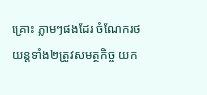គ្រោះ ភ្លាមៗផងដែរ ចំណែករថយន្តទាំង២ត្រូវសមត្ថកិច្ច យក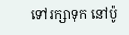ទៅរក្សាទុក នៅប៉ូ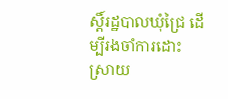ស្តិ៍រដ្ឋបាលឃុំជ្រៃ ដើម្បីរងចាំការដោះស្រាយ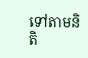ទៅតាមនិតិ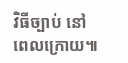វិធីច្បាប់ នៅ
ពេលក្រោយ៕